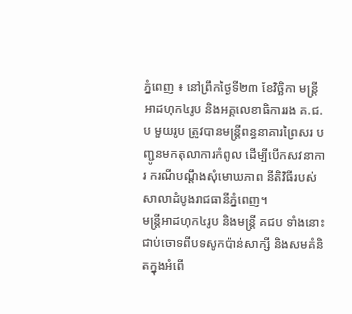ភ្នំពេញ ៖ នៅព្រឹកថ្ងៃទី២៣ ខែវិច្ឆិកា មន្ត្រីអាដហុក៤រូប និងអគ្គលេខាធិការរង គ.ជ.ប មួយរូប ត្រូវបានមន្ត្រីពន្ធនាគារព្រៃសរ បញ្ជូនមកតុលាការកំពូល ដើម្បីបើកសវនាការ ករណីបណ្តឹងសុំមោឃភាព នីតិវិធីរបស់សាលាដំបូងរាជធានីភ្នំពេញ។
មន្ត្រីអាដហុក៤រូប និងមន្ត្រី គជប ទាំងនោះ ជាប់ចោទពីបទសូកប៉ាន់សាក្សី និងសមគំនិតក្នុងអំពើ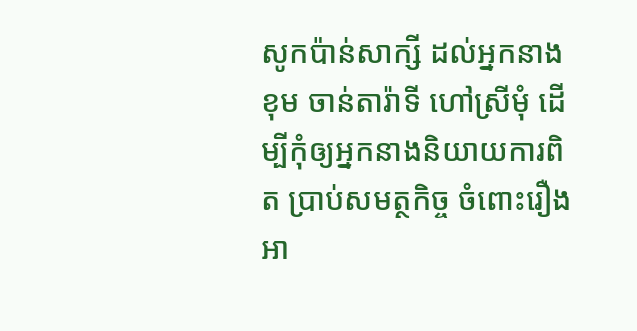សូកប៉ាន់សាក្សី ដល់អ្នកនាង ខុម ចាន់តារ៉ាទី ហៅស្រីមុំ ដើម្បីកុំឲ្យអ្នកនាងនិយាយការពិត ប្រាប់សមត្ថកិច្ច ចំពោះរឿងអា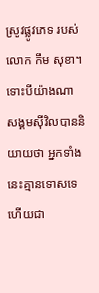ស្រូវផ្លូវភេទ របស់លោក កឹម សុខា។
ទោះបីយ៉ាងណា សង្គមស៊ីវិលបាននិយាយថា អ្នកទាំងនេះគ្មានទោសទេ ហើយជា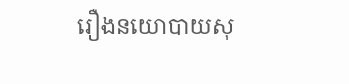រឿងនយោបាយសុ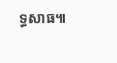ទ្ធសាធ៕